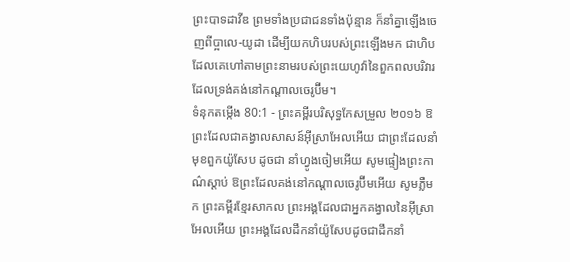ព្រះបាទដាវីឌ ព្រមទាំងប្រជាជនទាំងប៉ុន្មាន ក៏នាំគ្នាឡើងចេញពីប្អាលេ-យូដា ដើម្បីយកហិបរបស់ព្រះឡើងមក ជាហិបដែលគេហៅតាមព្រះនាមរបស់ព្រះយេហូវ៉ានៃពួកពលបរិវារ ដែលទ្រង់គង់នៅកណ្ដាលចេរូប៊ីម។
ទំនុកតម្កើង 80:1 - ព្រះគម្ពីរបរិសុទ្ធកែសម្រួល ២០១៦ ឱព្រះដែលជាគង្វាលសាសន៍អ៊ីស្រាអែលអើយ ជាព្រះដែលនាំមុខពួកយ៉ូសែប ដូចជា នាំហ្វូងចៀមអើយ សូមផ្ទៀងព្រះកាណ៌ស្តាប់ ឱព្រះដែលគង់នៅកណ្ដាលចេរូប៊ីមអើយ សូមភ្លឺមក ព្រះគម្ពីរខ្មែរសាកល ព្រះអង្គដែលជាអ្នកគង្វាលនៃអ៊ីស្រាអែលអើយ ព្រះអង្គដែលដឹកនាំយ៉ូសែបដូចជាដឹកនាំ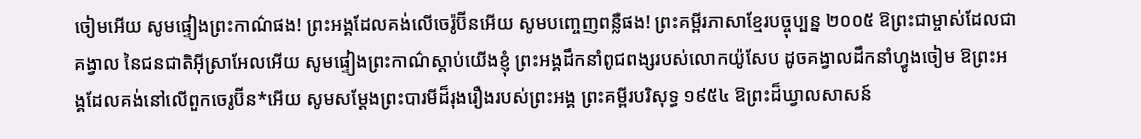ចៀមអើយ សូមផ្ទៀងព្រះកាណ៌ផង! ព្រះអង្គដែលគង់លើចេរ៉ូប៊ីនអើយ សូមបញ្ចេញពន្លឺផង! ព្រះគម្ពីរភាសាខ្មែរបច្ចុប្បន្ន ២០០៥ ឱព្រះជាម្ចាស់ដែលជាគង្វាល នៃជនជាតិអ៊ីស្រាអែលអើយ សូមផ្ទៀងព្រះកាណ៌ស្ដាប់យើងខ្ញុំ ព្រះអង្គដឹកនាំពូជពង្សរបស់លោកយ៉ូសែប ដូចគង្វាលដឹកនាំហ្វូងចៀម ឱព្រះអង្គដែលគង់នៅលើពួកចេរូប៊ីន*អើយ សូមសម្តែងព្រះបារមីដ៏រុងរឿងរបស់ព្រះអង្គ ព្រះគម្ពីរបរិសុទ្ធ ១៩៥៤ ឱព្រះដ៏ឃ្វាលសាសន៍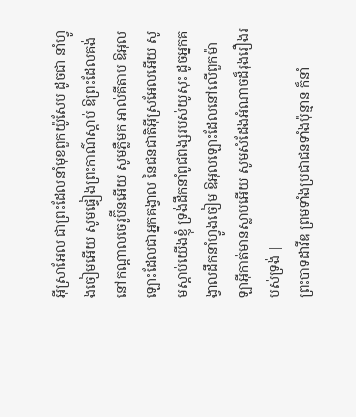អ៊ីស្រាអែល ជាព្រះដែលនាំមុខពួកយ៉ូសែប ដូចជា នាំហ្វូងចៀមអើយ សូមផ្ទៀងព្រះកាណ៌ស្តាប់ ឱព្រះដែលគង់នៅកណ្តាលចេរូប៊ីនអើយ សូមភ្លឺមក អាល់គីតាប ឱអុលឡោះដែលជាអ្នកគង្វាល នៃជនជាតិអ៊ីស្រអែលអើយ សូមស្តាប់យើងខ្ញុំ ទ្រង់ដឹកនាំពូជពង្សរបស់យូសុះ ដូចអ្នកគង្វាលដឹកនាំហ្វូងចៀម ឱអុលឡោះដែលនៅលើពួកម៉ាឡាអ៊ីកាត់មានស្លាបអើយ សូមសំដែងអំណាចដ៏រុងរឿងរបស់ទ្រង់ |
ព្រះបាទដាវីឌ ព្រមទាំងប្រជាជនទាំងប៉ុន្មាន ក៏នាំ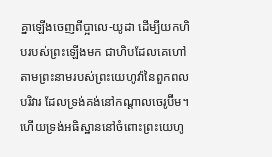គ្នាឡើងចេញពីប្អាលេ-យូដា ដើម្បីយកហិបរបស់ព្រះឡើងមក ជាហិបដែលគេហៅតាមព្រះនាមរបស់ព្រះយេហូវ៉ានៃពួកពលបរិវារ ដែលទ្រង់គង់នៅកណ្ដាលចេរូប៊ីម។
ហើយទ្រង់អធិស្ឋាននៅចំពោះព្រះយេហូ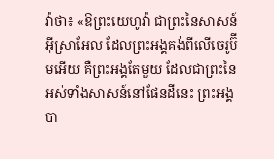វ៉ាថា៖ «ឱព្រះយេហូវ៉ា ជាព្រះនៃសាសន៍អ៊ីស្រាអែល ដែលព្រះអង្គគង់ពីលើចេរូប៊ីមអើយ គឺព្រះអង្គតែមួយ ដែលជាព្រះនៃអស់ទាំងសាសន៍នៅផែនដីនេះ ព្រះអង្គបា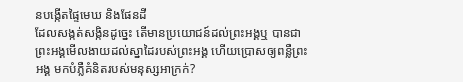នបង្កើតផ្ទៃមេឃ និងផែនដី
ដែលសង្កត់សង្កិនដូច្នេះ តើមានប្រយោជន៍ដល់ព្រះអង្គឬ បានជាព្រះអង្គមើលងាយដល់ស្នាដៃរបស់ព្រះអង្គ ហើយប្រោសឲ្យពន្លឺព្រះអង្គ មកបំភ្លឺគំនិតរបស់មនុស្សអាក្រក់?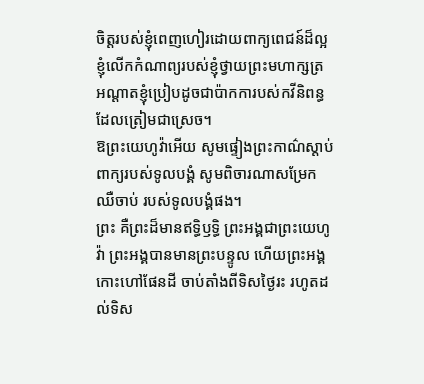ចិត្តរបស់ខ្ញុំពេញហៀរដោយពាក្យពេជន៍ដ៏ល្អ ខ្ញុំលើកកំណាព្យរបស់ខ្ញុំថ្វាយព្រះមហាក្សត្រ អណ្ដាតខ្ញុំប្រៀបដូចជាប៉ាកការបស់កវីនិពន្ធ ដែលត្រៀមជាស្រេច។
ឱព្រះយេហូវ៉ាអើយ សូមផ្ទៀងព្រះកាណ៌ស្តាប់ពាក្យរបស់ទូលបង្គំ សូមពិចារណាសម្រែកឈឺចាប់ របស់ទូលបង្គំផង។
ព្រះ គឺព្រះដ៏មានឥទ្ធិឫទ្ធិ ព្រះអង្គជាព្រះយេហូវ៉ា ព្រះអង្គបានមានព្រះបន្ទូល ហើយព្រះអង្គកោះហៅផែនដី ចាប់តាំងពីទិសថ្ងៃរះ រហូតដល់ទិស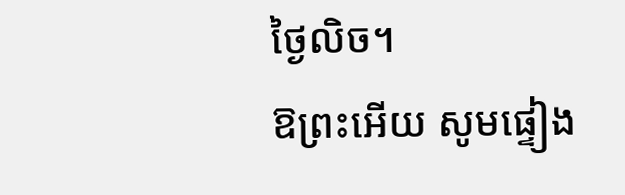ថ្ងៃលិច។
ឱព្រះអើយ សូមផ្ទៀង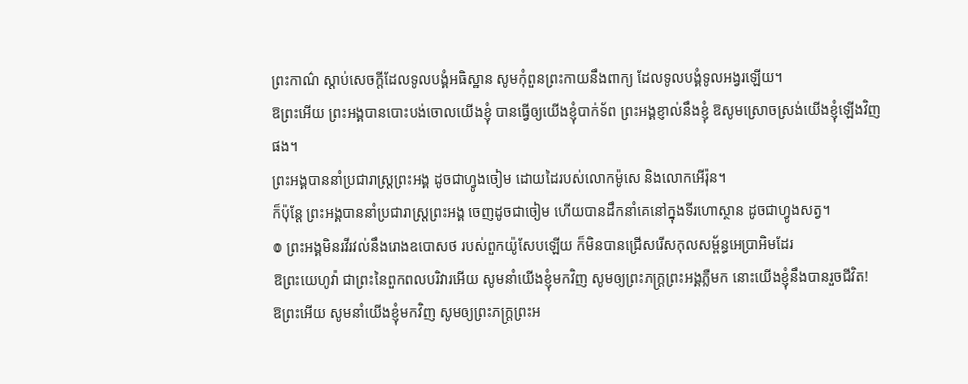ព្រះកាណ៌ ស្តាប់សេចក្ដីដែលទូលបង្គំអធិស្ឋាន សូមកុំពួនព្រះកាយនឹងពាក្យ ដែលទូលបង្គំទូលអង្វរឡើយ។
ឱព្រះអើយ ព្រះអង្គបានបោះបង់ចោលយើងខ្ញុំ បានធ្វើឲ្យយើងខ្ញុំបាក់ទ័ព ព្រះអង្គខ្ញាល់នឹងខ្ញុំ ឱសូមស្រោចស្រង់យើងខ្ញុំឡើងវិញផង។
ព្រះអង្គបាននាំប្រជារាស្ត្រព្រះអង្គ ដូចជាហ្វូងចៀម ដោយដៃរបស់លោកម៉ូសេ និងលោកអើរ៉ុន។
ក៏ប៉ុន្ដែ ព្រះអង្គបាននាំប្រជារាស្ត្រព្រះអង្គ ចេញដូចជាចៀម ហើយបានដឹកនាំគេនៅក្នុងទីរហោស្ថាន ដូចជាហ្វូងសត្វ។
៙ ព្រះអង្គមិនរវីរវល់នឹងរោងឧបោសថ របស់ពួកយ៉ូសែបឡើយ ក៏មិនបានជ្រើសរើសកុលសម្ព័ន្ធអេប្រាអិមដែរ
ឱព្រះយេហូវ៉ា ជាព្រះនៃពួកពលបរិវារអើយ សូមនាំយើងខ្ញុំមកវិញ សូមឲ្យព្រះភក្ត្រព្រះអង្គភ្លឺមក នោះយើងខ្ញុំនឹងបានរួចជីវិត!
ឱព្រះអើយ សូមនាំយើងខ្ញុំមកវិញ សូមឲ្យព្រះភក្ត្រព្រះអ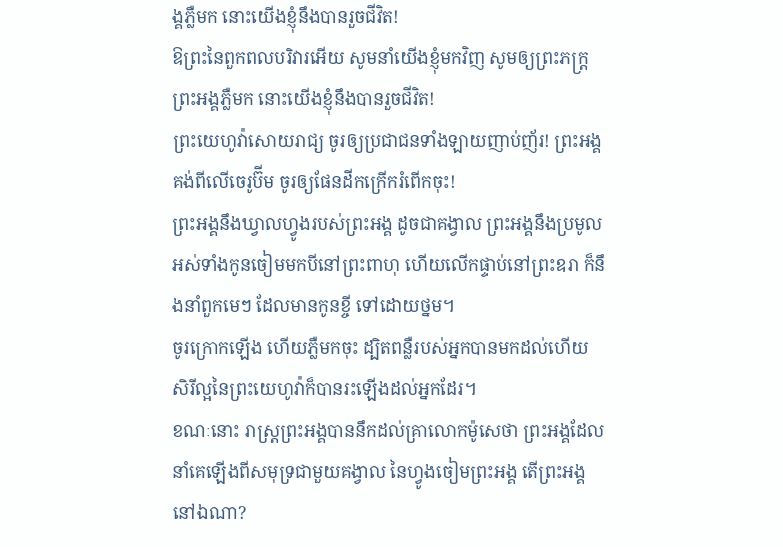ង្គភ្លឺមក នោះយើងខ្ញុំនឹងបានរួចជីវិត!
ឱព្រះនៃពួកពលបរិវារអើយ សូមនាំយើងខ្ញុំមកវិញ សូមឲ្យព្រះភក្ត្រព្រះអង្គភ្លឺមក នោះយើងខ្ញុំនឹងបានរួចជីវិត!
ព្រះយេហូវ៉ាសោយរាជ្យ ចូរឲ្យប្រជាជនទាំងឡាយញាប់ញ័រ! ព្រះអង្គគង់ពីលើចេរូប៊ីម ចូរឲ្យផែនដីកក្រើករំពើកចុះ!
ព្រះអង្គនឹងឃ្វាលហ្វូងរបស់ព្រះអង្គ ដូចជាគង្វាល ព្រះអង្គនឹងប្រមូលអស់ទាំងកូនចៀមមកបីនៅព្រះពាហុ ហើយលើកផ្ទាប់នៅព្រះឧរា ក៏នឹងនាំពួកមេៗ ដែលមានកូនខ្ចី ទៅដោយថ្នម។
ចូរក្រោកឡើង ហើយភ្លឺមកចុះ ដ្បិតពន្លឺរបស់អ្នកបានមកដល់ហើយ សិរីល្អនៃព្រះយេហូវ៉ាក៏បានរះឡើងដល់អ្នកដែរ។
ខណៈនោះ រាស្ត្រព្រះអង្គបាននឹកដល់គ្រាលោកម៉ូសេថា ព្រះអង្គដែលនាំគេឡើងពីសមុទ្រជាមួយគង្វាល នៃហ្វូងចៀមព្រះអង្គ តើព្រះអង្គនៅឯណា?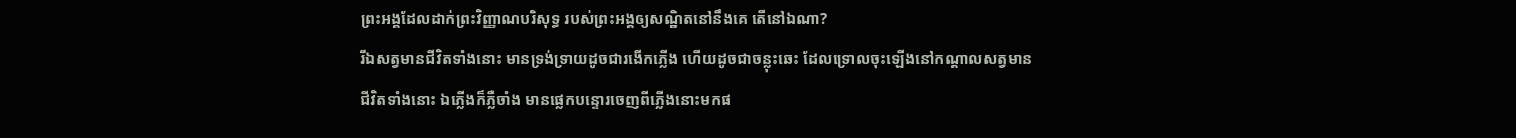ព្រះអង្គដែលដាក់ព្រះវិញ្ញាណបរិសុទ្ធ របស់ព្រះអង្គឲ្យសណ្ឋិតនៅនឹងគេ តើនៅឯណា?
រីឯសត្វមានជីវិតទាំងនោះ មានទ្រង់ទ្រាយដូចជារងើកភ្លើង ហើយដូចជាចន្លុះឆេះ ដែលទ្រោលចុះឡើងនៅកណ្ដាលសត្វមានជីវិតទាំងនោះ ឯភ្លើងក៏ភ្លឺចាំង មានផ្លេកបន្ទោរចេញពីភ្លើងនោះមកផ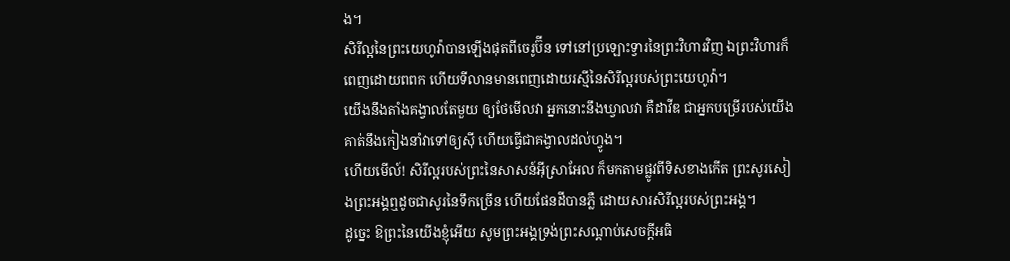ង។
សិរីល្អនៃព្រះយេហូវ៉ាបានឡើងផុតពីចេរូប៊ីន ទៅនៅប្រឡោះទ្វារនៃព្រះវិហារវិញ ឯព្រះវិហារក៏ពេញដោយពពក ហើយទីលានមានពេញដោយរស្មីនៃសិរីល្អរបស់ព្រះយេហូវ៉ា។
យើងនឹងតាំងគង្វាលតែមួយ ឲ្យថែមើលវា អ្នកនោះនឹងឃ្វាលវា គឺដាវីឌ ជាអ្នកបម្រើរបស់យើង គាត់នឹងកៀងនាំវាទៅឲ្យស៊ី ហើយធ្វើជាគង្វាលដល់ហ្វូង។
ហើយមើល៍! សិរីល្អរបស់ព្រះនៃសាសន៍អ៊ីស្រាអែល ក៏មកតាមផ្លូវពីទិសខាងកើត ព្រះសូរសៀងព្រះអង្គឮដូចជាសូរនៃទឹកច្រើន ហើយផែនដីបានភ្លឺ ដោយសារសិរីល្អរបស់ព្រះអង្គ។
ដូច្នេះ ឱព្រះនៃយើងខ្ញុំអើយ សូមព្រះអង្គទ្រង់ព្រះសណ្ដាប់សេចក្ដីអធិ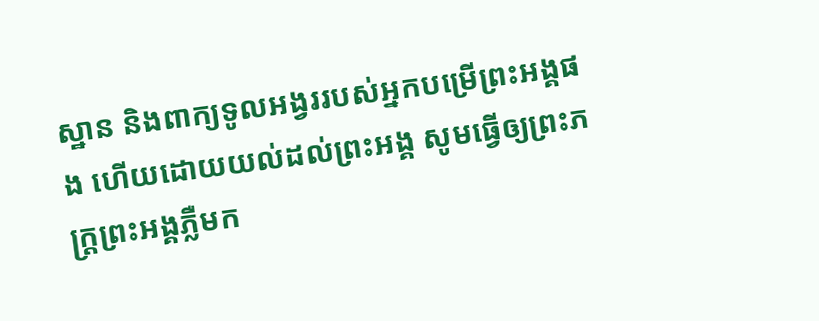ស្ឋាន និងពាក្យទូលអង្វររបស់អ្នកបម្រើព្រះអង្គផង ហើយដោយយល់ដល់ព្រះអង្គ សូមធ្វើឲ្យព្រះភក្ត្រព្រះអង្គភ្លឺមក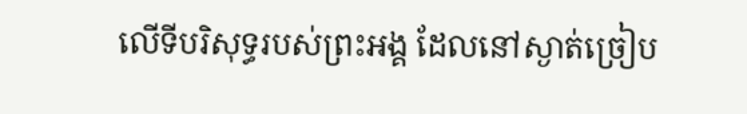លើទីបរិសុទ្ធរបស់ព្រះអង្គ ដែលនៅស្ងាត់ច្រៀប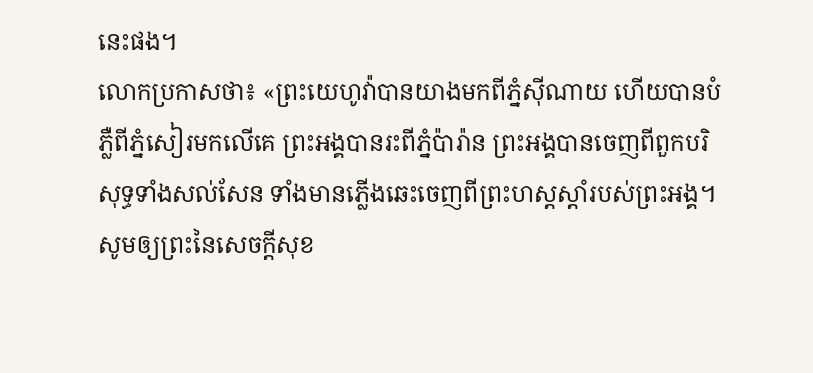នេះផង។
លោកប្រកាសថា៖ «ព្រះយេហូវ៉ាបានយាងមកពីភ្នំស៊ីណាយ ហើយបានបំភ្លឺពីភ្នំសៀរមកលើគេ ព្រះអង្គបានរះពីភ្នំប៉ារ៉ាន ព្រះអង្គបានចេញពីពួកបរិសុទ្ធទាំងសល់សែន ទាំងមានភ្លើងឆេះចេញពីព្រះហស្តស្ដាំរបស់ព្រះអង្គ។
សូមឲ្យព្រះនៃសេចក្តីសុខ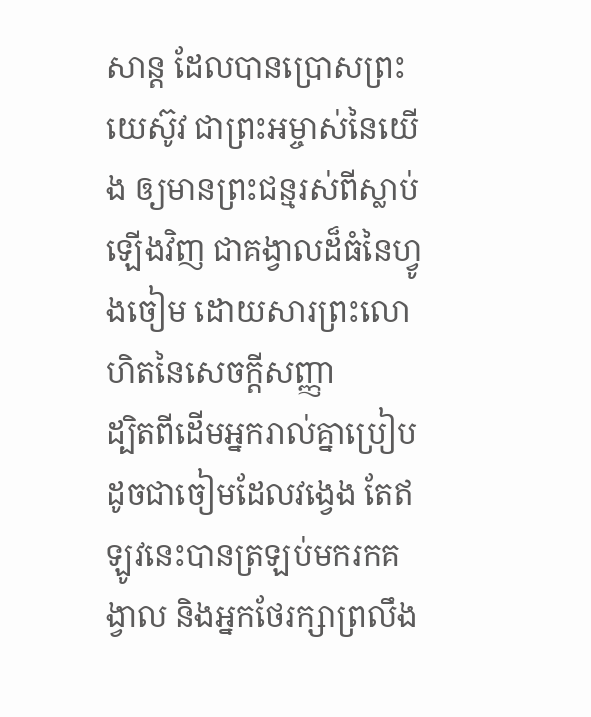សាន្ត ដែលបានប្រោសព្រះយេស៊ូវ ជាព្រះអម្ចាស់នៃយើង ឲ្យមានព្រះជន្មរស់ពីស្លាប់ឡើងវិញ ជាគង្វាលដ៏ធំនៃហ្វូងចៀម ដោយសារព្រះលោហិតនៃសេចក្ដីសញ្ញា
ដ្បិតពីដើមអ្នករាល់គ្នាប្រៀបដូចជាចៀមដែលវង្វេង តែឥឡូវនេះបានត្រឡប់មករកគង្វាល និងអ្នកថែរក្សាព្រលឹង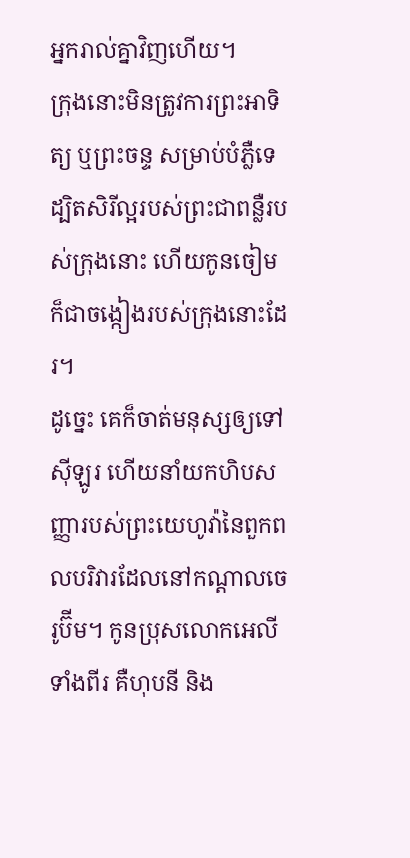អ្នករាល់គ្នាវិញហើយ។
ក្រុងនោះមិនត្រូវការព្រះអាទិត្យ ឬព្រះចន្ទ សម្រាប់បំភ្លឺទេ ដ្បិតសិរីល្អរបស់ព្រះជាពន្លឺរបស់ក្រុងនោះ ហើយកូនចៀមក៏ជាចង្កៀងរបស់ក្រុងនោះដែរ។
ដូច្នេះ គេក៏ចាត់មនុស្សឲ្យទៅស៊ីឡូរ ហើយនាំយកហិបសញ្ញារបស់ព្រះយេហូវ៉ានៃពួកពលបរិវារដែលនៅកណ្ដាលចេរូប៊ីម។ កូនប្រុសលោកអេលីទាំងពីរ គឺហុបនី និង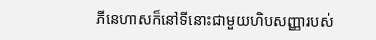ភីនេហាសក៏នៅទីនោះជាមួយហិបសញ្ញារបស់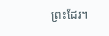ព្រះដែរ។